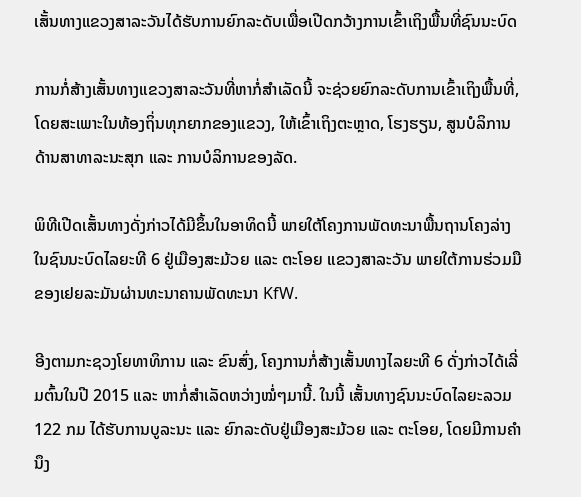ເສັ້ນທາງແຂວງສາລະວັນໄດ້ຮັບການຍົກລະດັບເພື່ອເປີດກວ້າງການເຂົ້າເຖິງພື້ນທີ່ຊົນນະບົດ

ການກໍ່ສ້າງເສັ້ນທາງແຂວງສາລະວັນທີ່ຫາກໍ່ສຳເລັດນີ້ ຈະຊ່ວຍຍົກລະດັບການເຂົ້າເຖິງພື້ນທີ່, ໂດຍສະເພາະໃນທ້ອງຖິ່ນທຸກຍາກຂອງແຂວງ, ໃຫ້ເຂົ້າເຖິງຕະຫຼາດ, ໂຮງຮຽນ, ສູນບໍລິການດ້ານສາທາລະນະສຸກ ແລະ ການບໍລິການຂອງລັດ.

ພິທີເປີດເສັ້ນທາງດັ່ງກ່າວໄດ້ມີຂຶ້ນໃນອາທິດນີ້ ພາຍໃຕ້ໂຄງການພັດທະນາພື້ນຖານໂຄງລ່າງໃນຊົນນະບົດໄລຍະທີ 6 ຢູ່ເມືອງສະມ້ວຍ ແລະ ຕະໂອຍ ແຂວງສາລະວັນ ພາຍໃຕ້ການຮ່ວມມືຂອງເຢຍລະມັນຜ່ານທະນາຄານພັດທະນາ KfW.

ອີງຕາມກະຊວງໂຍທາທິການ ແລະ ຂົນສົ່ງ, ໂຄງການກໍ່ສ້າງເສັ້ນທາງໄລຍະທີ 6 ດັ່ງກ່າວໄດ້ເລີ່ມຕົ້ນໃນປີ 2015 ແລະ ຫາກໍ່ສຳເລັດຫວ່າງໝໍ່ໆມານີ້. ໃນນີ້ ເສັ້ນທາງຊົນນະບົດໄລຍະລວມ 122 ກມ ໄດ້ຮັບການບູລະນະ ແລະ ຍົກລະດັບຢູ່ເມືອງສະມ້ວຍ ແລະ ຕະໂອຍ, ໂດຍມີການຄຳນຶງ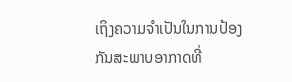ເຖິງຄວາມຈຳເປັນໃນການປ້ອງກັນສະພາບອາກາດທີ່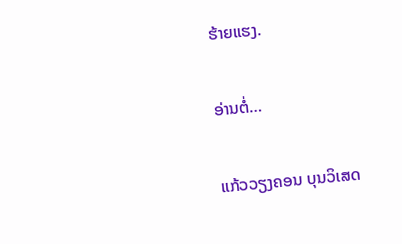ຮ້າຍແຮງ.

ອ່ານຕໍ່…

ແກ້ວວຽງຄອນ ບຸນວິເສດ